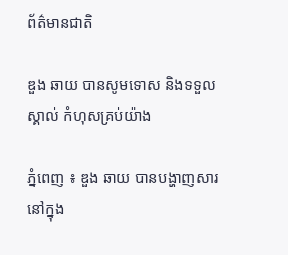ព័ត៌មានជាតិ

ឌួង ឆាយ បានសូមទោស និងទទួលស្គាល់ កំហុសគ្រប់យ៉ាង

ភ្នំពេញ ៖ ឌួង ឆាយ បានបង្ហាញសារ នៅក្នុង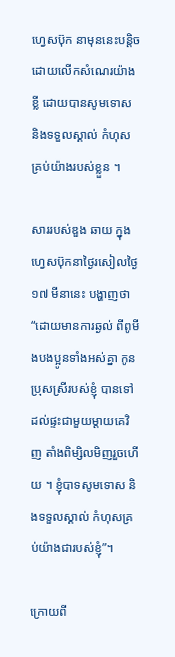ហ្វេសប៊ុក នាមុននេះបន្តិច ដោយលើកសំណេរយ៉ាងខ្លី ដោយបានសូមទោស និងទទួលស្គាល់ កំហុសគ្រប់យ៉ាងរបស់ខ្លួន ។

សាររបស់ឌួង ឆាយ ក្នុងហ្វេសប៊ុកនាថ្ងៃរសៀលថ្ងៃ១៧ មីនានេះ បង្ហាញថា “ដោយមានការឆ្ងល់ ពីពូមីងបងប្អូនទាំងអស់គ្នា កូនប្រុសស្រីរបស់ខ្ញុំ បានទៅដល់ផ្ទះជាមួយម្តាយគេវិញ តាំងពិម្សិលមិញរួចហើយ ។ ខ្ញុំបាទសូមទោស និងទទួលស្គាល់ កំហុសគ្រប់យ៉ាងជារបស់ខ្ញុំ”។

ក្រោយពី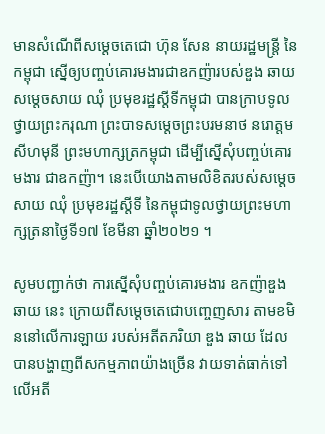មានសំណើពីសម្ដេចតេជោ ហ៊ុន សែន នាយរដ្ឋមន្រ្តី នៃកម្ពុជា ស្នើឲ្យបញ្ចប់គោរមងារជាឧកញ៉ារបស់ឌួង ឆាយ សម្តេចសាយ ឈុំ ប្រមុខរដ្ឋស្ដីទីកម្ពុជា បានក្រាបទូលថ្វាយព្រះករុណា ព្រះបាទសម្តេចព្រះបរមនាថ នរោត្តម សីហមុនី ព្រះមហាក្សត្រកម្ពុជា ដើម្បីស្នើសុំបញ្ចប់គោរមងារ ជាឧកញ៉ា។ នេះបើយោងតាមលិខិតរបស់សម្តេច សាយ ឈុំ ប្រមុខរដ្ឋស្តីទី នៃកម្ពុជាទូលថ្វាយព្រះមហាក្សត្រនាថ្ងៃទី១៧ ខែមីនា ឆ្នាំ២០២១ ។

សូមបញ្ជាក់ថា ការស្នើសុំបញ្ចប់គោរមងារ ឧកញ៉ាឌួង ឆាយ នេះ ក្រោយពីសម្តេចតេជោបញ្ចេញសារ តាមខមិននៅលើការឡាយ របស់អតីតភរិយា ឌួង ឆាយ ដែលបានបង្ហាញពីសកម្មភាពយ៉ាងច្រើន វាយទាត់ធាក់ទៅលើអតី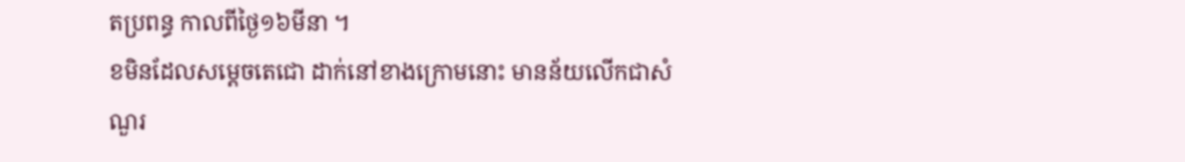តប្រពន្ធ កាលពីថ្ងៃ១៦មីនា ។
ខមិនដែលសម្តេចតេជោ ដាក់នៅខាងក្រោមនោះ មានន័យលើកជាសំណួរ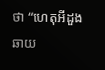ថា “ហេតុអីដួងឆាយ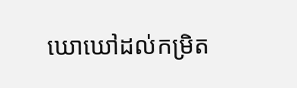ឃោឃៅដល់កម្រិត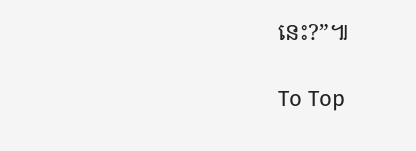នេះ?”៕

To Top